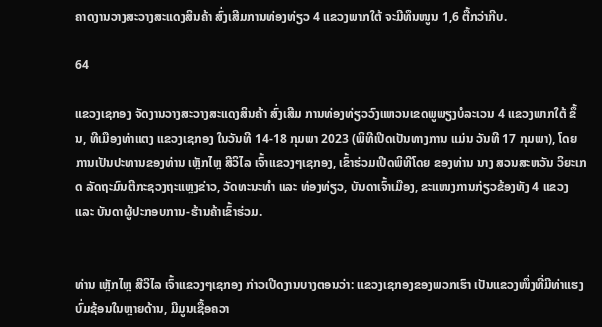ຄາດງານວາງສະວາງສະແດງສິນຄ້າ ສົ່ງເສີມການທ່ອງທ່ຽວ 4 ແຂວງພາກໃຕ້ ຈະມີທຶນໜູນ 1,6 ຕື້ກວ່າກີບ.

64

ແຂວງເຊກອງ ຈັດງານວາງສະວາງສະແດງສິນຄ້າ ສົ່ງເສີມ ການທ່ອງທ່ຽວວົງແຫວນເຂດພູພຽງບໍລະເວນ 4 ແຂວງພາກໃຕ້ ຂຶ້ນ, ທີເມືອງທ່າແຕງ ແຂວງເຊກອງ ໃນວັນທີ 14-18 ກຸມພາ 2023 (ພິທີເປີດເປັນທາງການ ແມ່ນ ວັນທີ 17 ກຸມພາ), ໂດຍການເປັນປະທານຂອງທ່ານ ເຫຼັກໄຫຼ ສີວິໄລ ເຈົ້າແຂວງໆເຊກອງ, ເຂົ້າຮ່ວມເປີດພິທີໂດຍ ຂອງທ່ານ ນາງ ສວນສະຫວັນ ວິຍະເກດ ລັດຖະມົນຕີກະຊວງຖະແຫຼງຂ່າວ, ວັດທະນະທຳ ແລະ ທ່ອງທ່ຽວ, ບັນດາເຈົ້າເມືອງ, ຂະແໜງການກ່ຽວຂ້ອງທັງ 4 ແຂວງ ແລະ ບັນດາຜູ້ປະກອບການ-ຮ້ານຄ້າເຂົ້າຮ່ວມ.


ທ່ານ ເຫຼັກໄຫຼ ສີວິໄລ ເຈົ້າແຂວງໆເຊກອງ ກ່າວເປີດງານບາງຕອນວ່າ: ແຂວງເຊກອງຂອງພວກເຮົາ ເປັນແຂວງໜຶ່ງທີ່ມີທ່າແຮງບົ່ມຊ້ອນໃນຫຼາຍດ້ານ, ມີມູນເຊື້ອຄວາ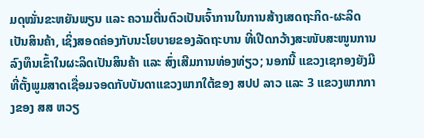ມດຸໝັ່ນຂະຫຍັນພຽນ ແລະ ຄວາມຕື່ນຕົວເປັນເຈົ້າການໃນການສ້າງເສດຖະກິດ-ຜະລິດເປັນສິນຄ້າ, ເຊິ່ງສອດຄ່ອງກັບນະໂຍບາຍຂອງລັດຖະບານ ທີ່ເປີດກວ້າງສະໜັບສະໜູນການລົງທຶນເຂົ້າໃນຜະລິດເປັນສິນຄ້າ ແລະ ສົ່ງເສີມການທ່ອງທ່ຽວ; ນອກນີ້ ແຂວງເຊກອງຍັງມີທີ່ຕັ້ງພູມສາດເຊື່ອມຈອດກັບບັນດາແຂວງພາກໃຕ້ຂອງ ສປປ ລາວ ແລະ 3 ແຂວງພາກກາງຂອງ ສສ ຫວຽ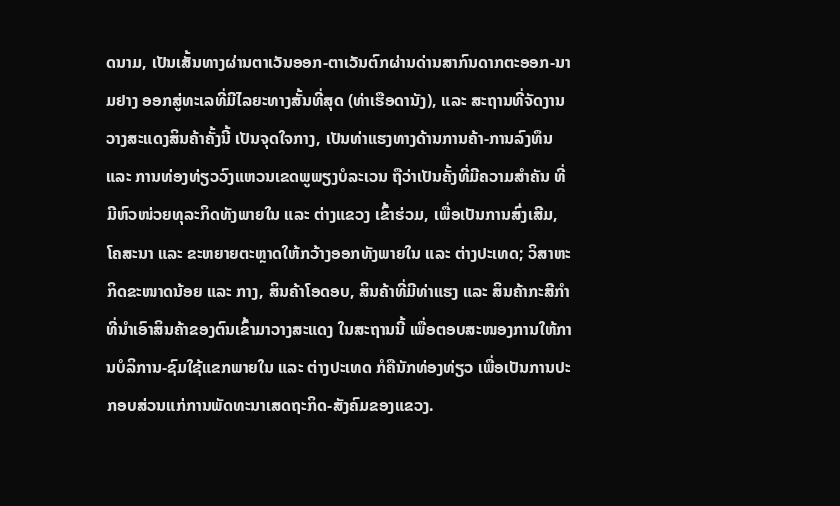ດນາມ, ເປັນເສັ້ນທາງຜ່ານຕາເວັນອອກ-ຕາເວັນຕົກຜ່ານດ່ານສາກົນດາກຕະອອກ-ນາມຢາງ ອອກສູ່ທະເລທີ່ມີໄລຍະທາງສັ້ນທີ່ສຸດ (ທ່າເຮືອດານັງ), ແລະ ສະຖານທີ່ຈັດງານວາງສະແດງສິນຄ້າຄັ້ງນີ້ ເປັນຈຸດໃຈກາງ, ເປັນທ່າແຮງທາງດ້ານການຄ້າ-ການລົງທຶນ ແລະ ການທ່ອງທ່ຽວວົງແຫວນເຂດພູພຽງບໍລະເວນ ຖືວ່າເປັນຄັ້ງທີ່ມີຄວາມສຳຄັນ ທີ່ມີຫົວໜ່ວຍທຸລະກິດທັງພາຍໃນ ແລະ ຕ່າງແຂວງ ເຂົ້າຮ່ວມ, ເພື່ອເປັນການສົ່ງເສີມ, ໂຄສະນາ ແລະ ຂະຫຍາຍຕະຫຼາດໃຫ້ກວ້າງອອກທັງພາຍໃນ ແລະ ຕ່າງປະເທດ; ວິສາຫະກິດຂະໜາດນ້ອຍ ແລະ ກາງ, ສິນຄ້າໂອດອບ, ສິນຄ້າທີ່ມີທ່າແຮງ ແລະ ສິນຄ້າກະສີກຳ ທີ່ນຳເອົາສິນຄ້າຂອງຕົນເຂົ້າມາວາງສະແດງ ໃນສະຖານນີ້ ເພື່ອຕອບສະໜອງການໃຫ້ການບໍລິການ-ຊົມໃຊ້ແຂກພາຍໃນ ແລະ ຕ່າງປະເທດ ກໍຄືນັກທ່ອງທ່ຽວ ເພື່ອເປັນການປະກອບສ່ວນແກ່ການພັດທະນາເສດຖະກິດ-ສັງຄົມຂອງແຂວງ.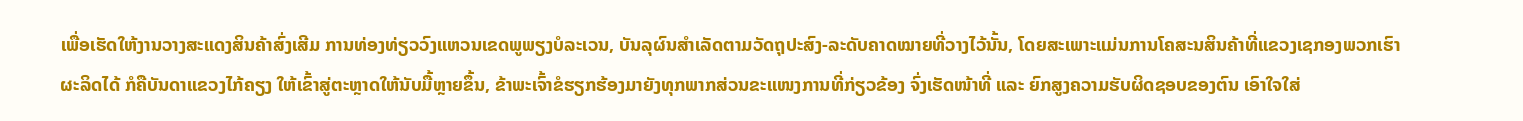ເພື່ອເຮັດໃຫ້ງານວາງສະແດງສິນຄ້າສົ່ງເສີມ ການທ່ອງທ່ຽວວົງແຫວນເຂດພູພຽງບໍລະເວນ, ບັນລຸຜົນສຳເລັດຕາມວັດຖຸປະສົງ-ລະດັບຄາດໝາຍທີ່ວາງໄວ້ນັ້ນ, ໂດຍສະເພາະແມ່ນການໂຄສະນສິນຄ້າທີ່ແຂວງເຊກອງພວກເຮົາຜະລິດໄດ້ ກໍຄືບັນດາແຂວງໄກ້ຄຽງ ໃຫ້ເຂົ້າສູ່ຕະຫຼາດໃຫ້ນັບມື້ຫຼາຍຂຶ້ນ, ຂ້າພະເຈົ້າຂໍຮຽກຮ້ອງມາຍັງທຸກພາກສ່ວນຂະແໜງການທີ່ກ່ຽວຂ້ອງ ຈົ່ງເຮັດໜ້າທີ່ ແລະ ຍົກສູງຄວາມຮັບຜິດຊອບຂອງຕົນ ເອົາໃຈໃສ່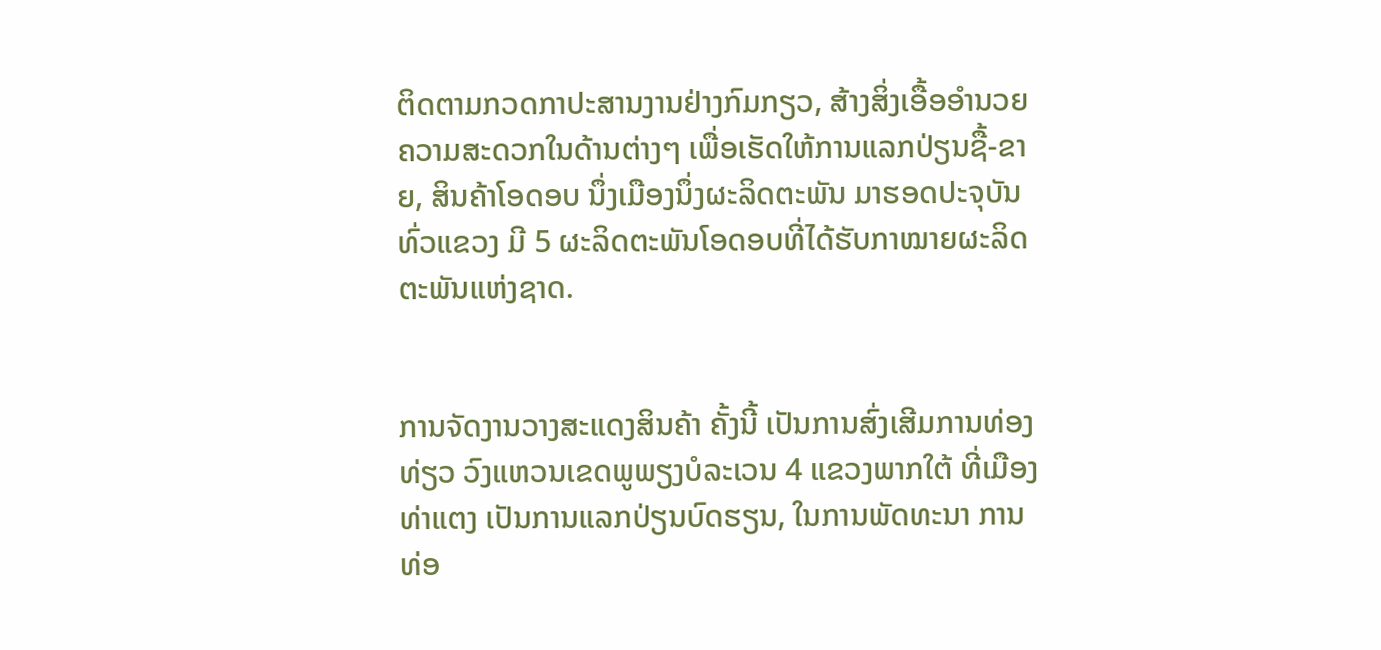ຕິດຕາມກວດກາປະສານງານຢ່າງກົມກຽວ, ສ້າງສິ່ງເອື້ອອຳນວຍຄວາມສະດວກໃນດ້ານຕ່າງໆ ເພື່ອເຮັດໃຫ້ການແລກປ່ຽນຊື້-ຂາຍ, ສິນຄ້າໂອດອບ ນຶ່ງເມືອງນຶ່ງຜະລິດຕະພັນ ມາຮອດປະຈຸບັນທົ່ວແຂວງ ມີ 5 ຜະລິດຕະພັນໂອດອບທີ່ໄດ້ຮັບກາໝາຍຜະລິດຕະພັນແຫ່ງຊາດ.


ການຈັດງານວາງສະແດງສິນຄ້າ ຄັ້ງນີ້ ເປັນການສົ່ງເສີມການທ່ອງທ່ຽວ ວົງແຫວນເຂດພູພຽງບໍລະເວນ 4 ແຂວງພາກໃຕ້ ທີ່ເມືອງທ່າແຕງ ເປັນການແລກປ່ຽນບົດຮຽນ, ໃນການພັດທະນາ ການທ່ອ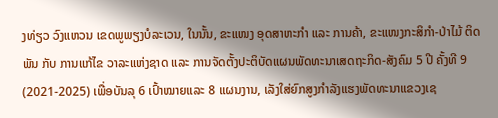ງທ່ຽວ ວົງແຫວນ ເຂດພູພຽງບໍລະເວນ, ໃນນັ້ນ, ຂະແໜງ ອຸດສາຫະກຳ ແລະ ການຄ້າ, ຂະແໜງກະສິກຳ-ປ່າໄມ້ ຕິດພັນ ກັບ ການແກ້ໄຂ ວາລະແຫ່ງຊາດ ແລະ ການຈັດຕັ້ງປະຕິບັດແຜນພັດທະນາເສດຖະກິດ-ສັງຄົມ 5 ປີ ຄັ້ງທີ 9 (2021-2025) ເພື່ອບັນລຸ 6 ເປົ້າໝາຍແລະ 8 ແຜນງານ, ເລັງໃສ່ຍົກສູງກຳລັງແຮງພັດທະນາແຂວງເຊ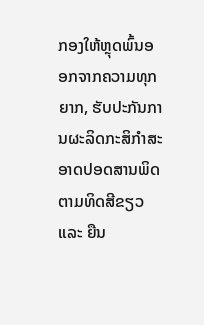ກອງໃຫ້ຫຼຸດພົ້ນອອກຈາກຄວາມທຸກຍາກ, ຮັບປະກັນການຜະລິດກະສິກໍາສະອາດປອດສານພິດ ຕາມທິດສີຂຽວ ແລະ ຍືນ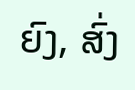ຍົງ, ສົ່ງ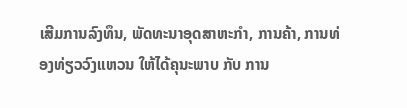ເສີມການລົງທຶນ, ພັດທະນາອຸດສາຫະກຳ, ການຄ້າ, ການທ່ອງທ່ຽວວົງແຫວນ ໃຫ້ໄດ້ຄຸນະພາບ ກັບ ການ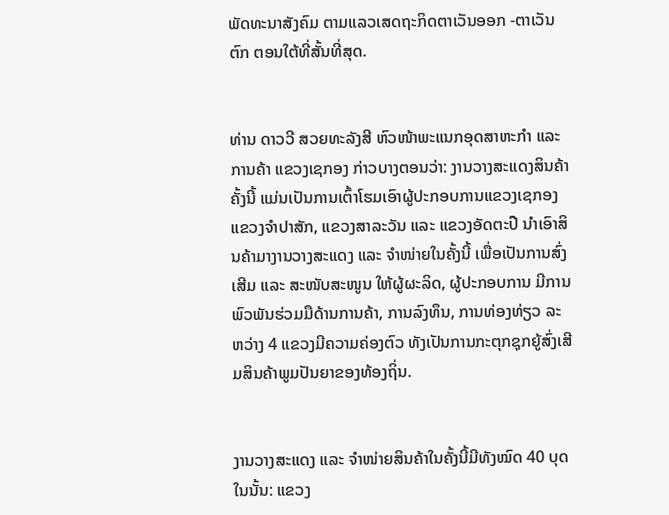ພັດທະນາສັງຄົມ ຕາມແລວເສດຖະກິດຕາເວັນອອກ -ຕາເວັນຕົກ ຕອນໃຕ້ທີ່ສັ້ນທີ່ສຸດ.


ທ່ານ ດາວວີ ສວຍທະລັງສີ ຫົວໜ້າພະແນກອຸດສາຫະກຳ ແລະ ການຄ້າ ແຂວງເຊກອງ ກ່າວບາງຕອນວ່າ: ງານວາງສະແດງສິນຄ້າຄັ້ງນີ້ ແມ່ນເປັນການເຕົ້າໂຮມເອົາຜູ້ປະກອບການແຂວງເຊກອງ ແຂວງຈຳປາສັກ, ແຂວງສາລະວັນ ແລະ ແຂວງອັດຕະປື ນຳເອົາສິນຄ້າມາງານວາງສະແດງ ແລະ ຈຳໜ່າຍໃນຄັ້ງນີ້ ເພື່ອເປັນການສົ່ງເສີມ ແລະ ສະໜັບສະໜູນ ໃຫ້ຜູ້ຜະລິດ, ຜູ້ປະກອບການ ມີການພົວພັນຮ່ວມມືດ້ານການຄ້າ, ການລົງທຶນ, ການທ່ອງທ່ຽວ ລະຫວ່າງ 4 ແຂວງມີຄວາມຄ່ອງຕົວ ທັງເປັນການກະຕຸກຊຸກຍູ້ສົ່ງເສີມສິນຄ້າພູມປັນຍາຂອງທ້ອງຖິ່ນ.


ງານວາງສະແດງ ແລະ ຈຳໜ່າຍສິນຄ້າໃນຄັ້ງນີ້ມີທັງໝົດ 40 ບຸດ ໃນນັ້ນ: ແຂວງ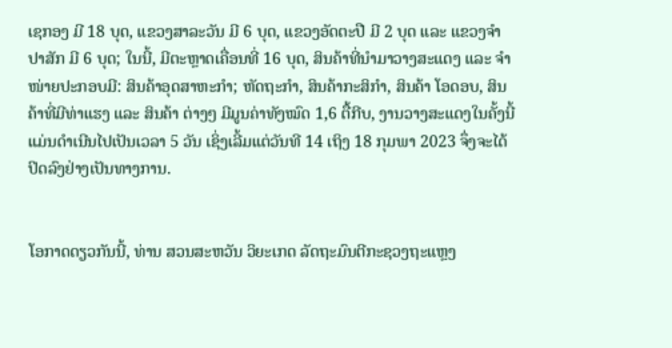ເຊກອງ ມີ 18 ບຸດ, ແຂວງສາລະວັນ ມີ 6 ບຸດ, ແຂວງອັດຕະປື ມີ 2 ບຸດ ແລະ ແຂວງຈຳປາສັກ ມີ 6 ບຸດ; ໃນນີ້, ມີຕະຫຼາດເຄື່ອນທີ່ 16 ບຸດ, ສິນຄ້າທີ່ນຳມາວາງສະແດງ ແລະ ຈຳໜ່າຍປະກອບມີ: ສິນຄ້າອຸດສາຫະກຳ; ຫັດຖະກຳ, ສິນຄ້າກະສິກຳ, ສິນຄ້າ ໂອດອບ, ສິນຄ້າທີ່ມີທ່າແຮງ ແລະ ສິນຄ້າ ຕ່າງໆ ມີມູນຄ່າທັງໝົດ 1,6 ຕື້ກີບ, ງານວາງສະແດງໃນຄັ້ງນີ້ ແມ່ນດໍາເນີນໄປເປັນເວລາ 5 ວັນ ເຊິ່ງເລີ້ມແຕ່ວັນທີ 14 ເຖິງ 18 ກຸມພາ 2023 ຈຶ່ງຈະໄດ້ປິດລົງຢ່າງເປັນທາງການ.


ໂອກາດດຽວກັນນີ້, ທ່ານ ສວນສະຫວັນ ວິຍະເກດ ລັດຖະມົນຕີກະຊວງຖະແຫຼງ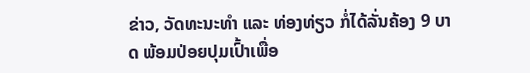ຂ່າວ, ວັດທະນະທຳ ແລະ ທ່ອງທ່ຽວ ກໍ່ໄດ້ລັ່ນຄ້ອງ 9 ບາດ ພ້ອມປ່ອຍປຸມເປົ້າເພື່ອ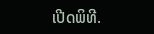ເປີດພິທີ.